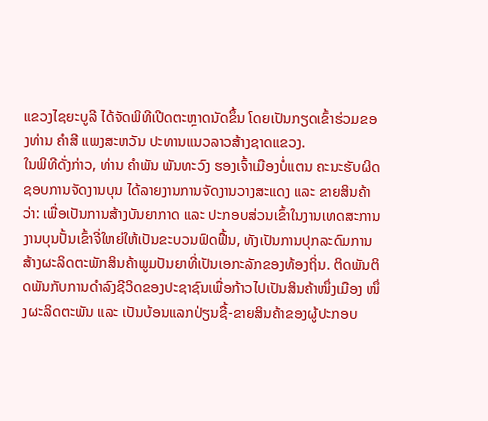ແຂວງໄຊຍະບູລີ ໄດ້ຈັດພິທີເປີດຕະຫຼາດນັດຂຶ້ນ ໂດຍເປັນກຽດເຂົ້າຮ່ວມຂອງທ່ານ ຄຳສີ ແພງສະຫວັນ ປະທານແນວລາວສ້າງຊາດແຂວງ.
ໃນພິທີດັ່ງກ່າວ, ທ່ານ ຄຳພັນ ພັນທະວົງ ຮອງເຈົ້າເມືອງບໍ່ແຕນ ຄະນະຮັບຜິດຊອບການຈັດງານບຸນ ໄດ້ລາຍງານການຈັດງານວາງສະແດງ ແລະ ຂາຍສິນຄ້າວ່າ: ເພື່ອເປັນການສ້າງບັນຍາກາດ ແລະ ປະກອບສ່ວນເຂົ້າໃນງານເທດສະການງານບຸນປັ້ນເຂົ້າຈີ່ໃຫຍ່ໃຫ້ເປັນຂະບວນຟົດຟື້ນ, ທັງເປັນການປຸກລະດົມການສ້າງຜະລິດຕະພັກສິນຄ້າພູມປັນຍາທີ່ເປັນເອກະລັກຂອງທ້ອງຖິ່ນ. ຕິດພັນຕິດພັນກັບການດຳລົງຊີວິດຂອງປະຊາຊົນເພື່ອກ້າວໄປເປັນສິນຄ້າໜຶ່ງເມືອງ ໜຶ່ງຜະລິດຕະພັນ ແລະ ເປັນບ້ອນແລກປ່ຽນຊື້-ຂາຍສິນຄ້າຂອງຜູ້ປະກອບ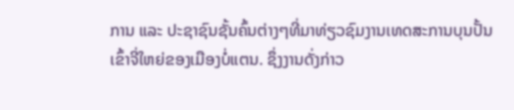ການ ແລະ ປະຊາຊົນຊັ້ນຄົ້ນຕ່າງໆທີ່ມາທ່ຽວຊົມງານເທດສະການບຸນປັ້ນເຂົ້າຈີ່ໃຫຍ່ຂອງເມືອງບໍ່ແຕນ. ຊຶ່ງງານດັ່ງກ່າວ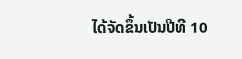ໄດ້ຈັດຂຶ້ນເປັນປີທີ 10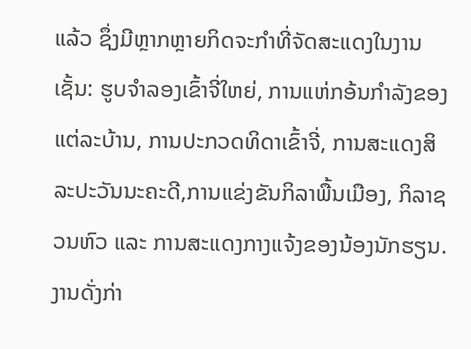ແລ້ວ ຊຶ່ງມີຫຼາກຫຼາຍກິດຈະກຳທີ່ຈັດສະແດງໃນງານເຊັ້ນ: ຮູບຈຳລອງເຂົ້າຈີ່ໃຫຍ່, ການແຫ່ກອ້ນກຳລັງຂອງແຕ່ລະບ້ານ, ການປະກວດທິດາເຂົ້າຈີ່, ການສະແດງສິລະປະວັນນະຄະດີ,ການແຂ່ງຂັນກິລາພື້ນເມືອງ, ກິລາຊວນຫົວ ແລະ ການສະແດງກາງແຈ້ງຂອງນ້ອງນັກຮຽນ. ງານດັ່ງກ່າ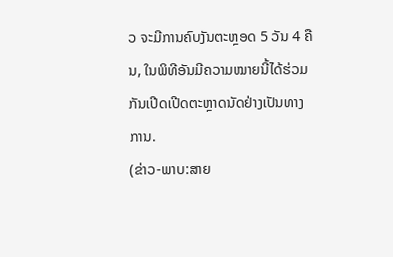ວ ຈະມີການຄົບງັນຕະຫຼອດ 5 ວັນ 4 ຄືນ, ໃນພິທີອັນມີຄວາມໝາຍນີ້ໄດ້ຮ່ວມກັນເປີດເປີດຕະຫຼາດນັດຢ່າງເປັນທາງການ.
(ຂ່າວ-ພາບ:ສາຍ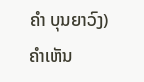ຄຳ ບຸນຍາວົງ)
ຄໍາເຫັນ